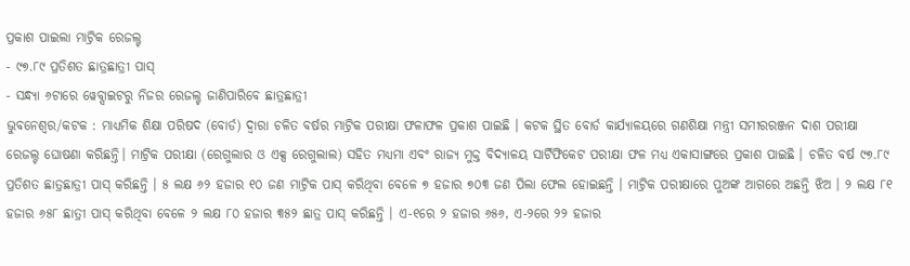ପ୍ରକାଶ ପାଇଲା ମାଟ୍ରିକ ରେଜଲ୍ଟ
- ୯୭.୮୯ ପ୍ରତିଶତ ଛାତ୍ରଛାତ୍ରୀ ପାସ୍
- ସନ୍ଧ୍ୟା ୬ଟାରେ ୱେବ୍ସାଇଟରୁ ନିଜର ରେଜଲ୍ଟ ଜାଣିପାରିବେ ଛାତ୍ରଛାତ୍ରୀ
ଭୁବନେଶ୍ୱର/କଟକ : ମାଧ୍ୟମିକ ଶିକ୍ଷା ପରିଷଦ (ବୋର୍ଡ) ଦ୍ୱାରା ଚଳିତ ବର୍ଷର ମାଟ୍ରିକ ପରୀକ୍ଷା ଫଳାଫଳ ପ୍ରକାଶ ପାଇଛି । କଟକ ସ୍ଥିତ ବୋର୍ଡ କାର୍ଯ୍ୟାଳୟରେ ଗଣଶିକ୍ଷା ମନ୍ତ୍ରୀ ସମୀରରଞ୍ଜନ ଦାଶ ପରୀକ୍ଷା ରେଜଲ୍ଟ ଘୋଷଣା କରିଛନ୍ତି। ମାଟ୍ରିକ ପରୀକ୍ଷା (ରେଗୁଲାର ଓ ଏକ୍ସ ରେଗୁଲାଲ) ସହିତ ମଧ୍ୟମା ଏବଂ ରାଜ୍ୟ ମୁକ୍ତ ବିଦ୍ୟାଳୟ ସାର୍ଟିଫିକେଟ ପରୀକ୍ଷା ଫଳ ମଧ୍ୟ ଏକାସାଙ୍ଗରେ ପ୍ରକାଶ ପାଇଛି । ଚଳିତ ବର୍ଷ ୯୭.୮୯ ପ୍ରତିଶତ ଛାତ୍ରଛାତ୍ରୀ ପାସ୍ କରିଛନ୍ତି । ୫ ଲକ୍ଷ ୬୨ ହଜାର ୧୦ ଜଣ ମାଟ୍ରିକ ପାସ୍ କରିଥିବା ବେଳେ ୭ ହଜାର ୭୦୩ ଜଣ ପିଲା ଫେଲ ହୋଇଛନ୍ତି । ମାଟ୍ରିକ ପରୀକ୍ଷାରେ ପୁଅଙ୍କ ଆଗରେ ଅଛନ୍ତି ଝିଅ । ୨ ଲକ୍ଷ ୮୧ ହଜାର ୬୫୮ ଛାତ୍ରୀ ପାସ୍ କରିଥିବା ବେଳେ ୨ ଲକ୍ଷ ୮୦ ହଜାର ୩୫୨ ଛାତ୍ର ପାସ୍ କରିଛନ୍ତି । ଏ-୧ରେ ୨ ହଜାର ୬୫୬, ଏ-୨ରେ ୨୨ ହଜାର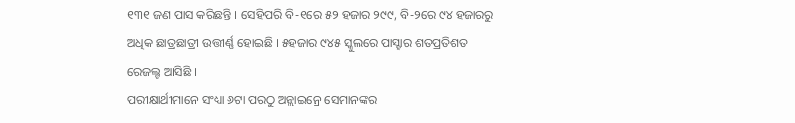୧୩୧ ଜଣ ପାସ କରିଛନ୍ତି । ସେହିପରି ବି-୧ରେ ୫୨ ହଜାର ୨୯୯, ବି-୨ରେ ୯୪ ହଜାରରୁ ଅଧିକ ଛାତ୍ରଛାତ୍ରୀ ଉତ୍ତୀର୍ଣ୍ଣ ହୋଇଛି । ୫ହଜାର ୯୪୫ ସ୍କୁଲରେ ପାସ୍ହାର ଶତପ୍ରତିଶତ ରେଜଲ୍ଟ ଆସିଛି ।
ପରୀକ୍ଷାର୍ଥୀମାନେ ସଂଧ୍ୟା ୬ଟା ପରଠୁ ଅନ୍ଲାଇନ୍ରେ ସେମାନଙ୍କର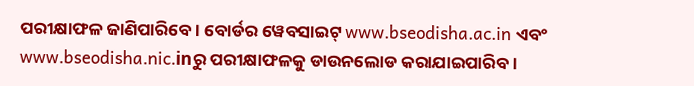ପରୀକ୍ଷାଫଳ ଜାଣିପାରିବେ। ବୋର୍ଡର ୱେବସାଇଟ୍ www.bseodisha.ac.in ଏବଂ www.bseodisha.nic.inରୁ ପରୀକ୍ଷାଫଳକୁ ଡାଉନଲୋଡ କରାଯାଇପାରିବ।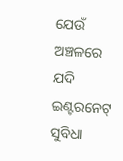ଯେଉଁ ଅଞ୍ଚଳରେ ଯଦି ଇଣ୍ଟରନେଟ୍ ସୁବିଧା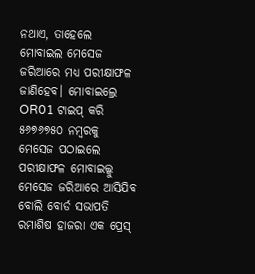ନଥାଏ, ତାହେଲେ ମୋବାଇଲ ମେସେଜ ଜରିଆରେ ମଧ୍ୟ ପରୀକ୍ଷାଫଳ ଜାଣିହେବ। ମୋବାଇଲ୍ରେ OR01 ଟାଇପ୍ କରି ୫୬୭୬୭୫୦ ନମ୍ବରକୁ ମେସେଜ ପଠାଇଲେ ପରୀକ୍ଷାଫଳ ମୋବାଇଲ୍କୁ ମେସେଜ ଜରିଆରେ ଆସିଯିବ ବୋଲି ବୋର୍ଡ ସଭାପତି ରମାଶିଷ ହାଜରା ଏକ ପ୍ରେସ୍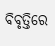ବିବୃତ୍ତିରେ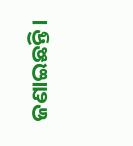ଜଣାଇଛନ୍ତି।